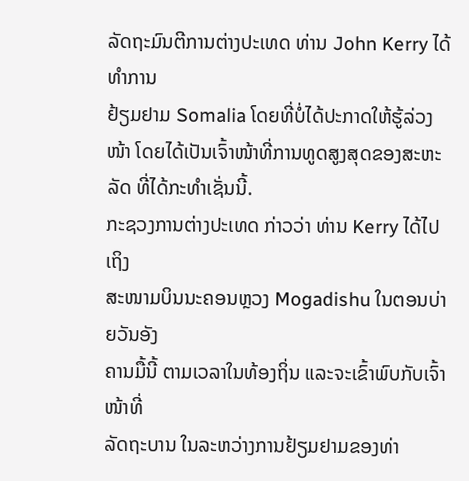ລັດຖະມົນຕີການຕ່າງປະເທດ ທ່ານ John Kerry ໄດ້ທຳການ
ຢ້ຽມຢາມ Somalia ໂດຍທີ່ບໍ່ໄດ້ປະກາດໃຫ້ຮູ້ລ່ວງໜ້າ ໂດຍໄດ້ເປັນເຈົ້າໜ້າທີ່ການທູດສູງສຸດຂອງສະຫະລັດ ທີ່ໄດ້ກະທຳເຊັ່ນນີ້.
ກະຊວງການຕ່າງປະເທດ ກ່າວວ່າ ທ່ານ Kerry ໄດ້ໄປເຖິງ
ສະໜາມບິນນະຄອນຫຼວງ Mogadishu ໃນຕອນບ່າຍວັນອັງ
ຄານມື້ນີ້ ຕາມເວລາໃນທ້ອງຖິ່ນ ແລະຈະເຂົ້າພົບກັບເຈົ້າໜ້າທີ່
ລັດຖະບານ ໃນລະຫວ່າງການຢ້ຽມຢາມຂອງທ່າ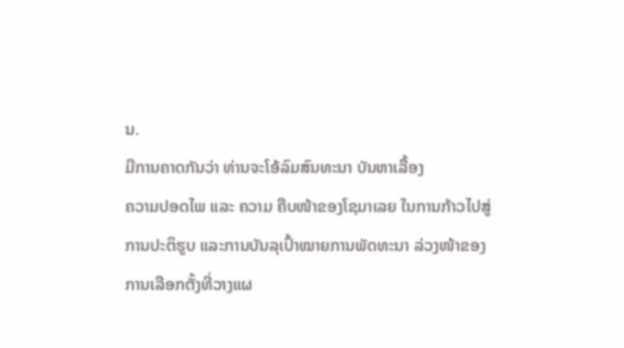ນ.
ມີການຄາດກັນວ່າ ທ່ານຈະໂອ້ລົມສົນທະນາ ບັນຫາເລື້ອງ
ຄວາມປອດໄພ ແລະ ຄວາມ ຄືບໜ້າຂອງໂຊມາເລຍ ໃນການກ້າວໄປສູ່ການປະຕິຮູບ ແລະການບັນລຸເປົ້າໝາຍການພັດທະນາ ລ່ວງໜ້າຂອງການເລືອກຕັ້ງທີ່ວາງແຜ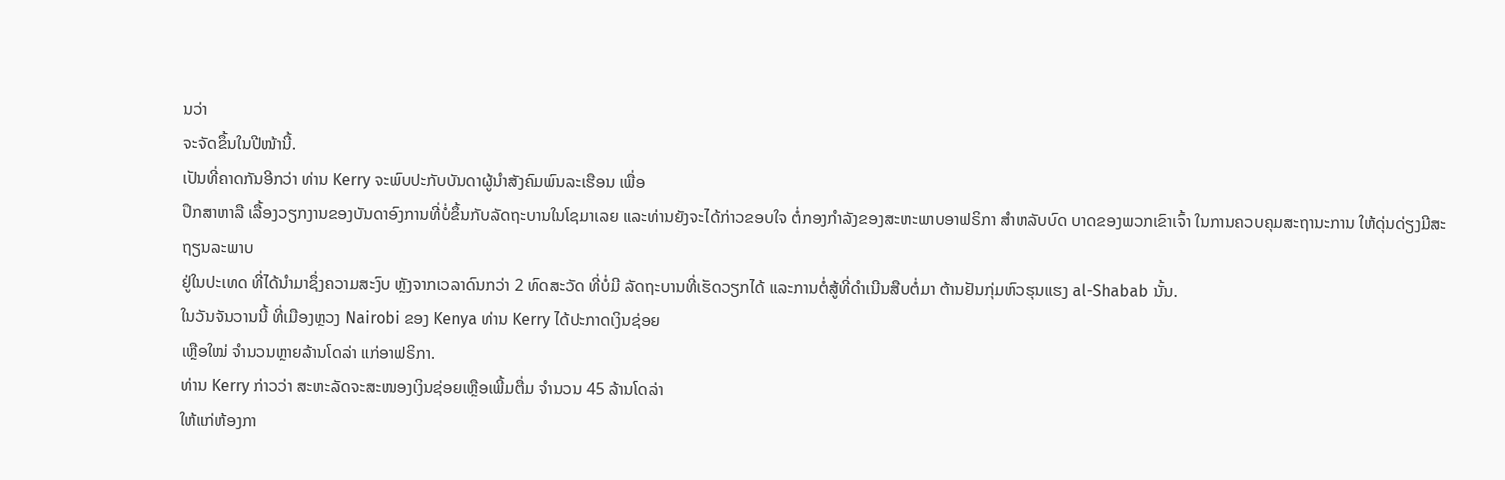ນວ່າ
ຈະຈັດຂຶ້ນໃນປີໜ້ານີ້.
ເປັນທີ່ຄາດກັນອີກວ່າ ທ່ານ Kerry ຈະພົບປະກັບບັນດາຜູ້ນຳສັງຄົມພົນລະເຮືອນ ເພື່ອ
ປຶກສາຫາລື ເລື້ອງວຽກງານຂອງບັນດາອົງການທີ່ບໍ່ຂຶ້ນກັບລັດຖະບານໃນໂຊມາເລຍ ແລະທ່ານຍັງຈະໄດ້ກ່າວຂອບໃຈ ຕໍ່ກອງກຳລັງຂອງສະຫະພາບອາຟຣິກາ ສຳຫລັບບົດ ບາດຂອງພວກເຂົາເຈົ້າ ໃນການຄວບຄຸມສະຖານະການ ໃຫ້ດຸ່ນດ່ຽງມີສະຖຽນລະພາບ
ຢູ່ໃນປະເທດ ທີ່ໄດ້ນຳມາຊຶ່ງຄວາມສະງົບ ຫຼັງຈາກເວລາດົນກວ່າ 2 ທົດສະວັດ ທີ່ບໍ່ມີ ລັດຖະບານທີ່ເຮັດວຽກໄດ້ ແລະການຕໍ່ສູ້ທີ່ດຳເນີນສືບຕໍ່ມາ ຕ້ານຢັນກຸ່ມຫົວຮຸນແຮງ al-Shabab ນັ້ນ.
ໃນວັນຈັນວານນີ້ ທີ່ເມືອງຫຼວງ Nairobi ຂອງ Kenya ທ່ານ Kerry ໄດ້ປະກາດເງິນຊ່ອຍ
ເຫຼືອໃໝ່ ຈຳນວນຫຼາຍລ້ານໂດລ່າ ແກ່ອາຟຣິກາ.
ທ່ານ Kerry ກ່າວວ່າ ສະຫະລັດຈະສະໜອງເງິນຊ່ອຍເຫຼືອເພີ້ມຕື່ມ ຈຳນວນ 45 ລ້ານໂດລ່າ
ໃຫ້ແກ່ຫ້ອງກາ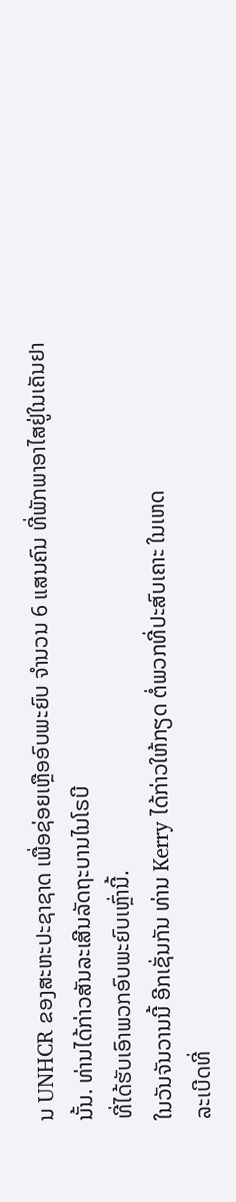ນ UNHCR ຂອງສະຫະປະຊາຊາດ ເພື່ອຊ່ອຍເຫຼືອອົບພະຍົບ ຈຳນວນ 6 ແສນຄົນ ທີ່ພັກພາອາໄສຢູ່ໃນເຄັນຢານັ້ນ. ທ່ານໄດ້ກ່າວສັນລະເສີນລັດຖະບານໄນໂຣບີ
ທີ່ໄດ້ຮັບເອົາພວກອົບພະຍົບເຫຼົ່ານີ້.
ໃນວັນຈັນວານນີ້ ອີກເຊັ່ນກັນ ທ່ານ Kerry ໄດ້ກ່າວໃຫ້ກຽດ ຕໍ່ພວກທີ່ປະສົບເຄາະ ໃນເຫດ
ລະເບີດທີ່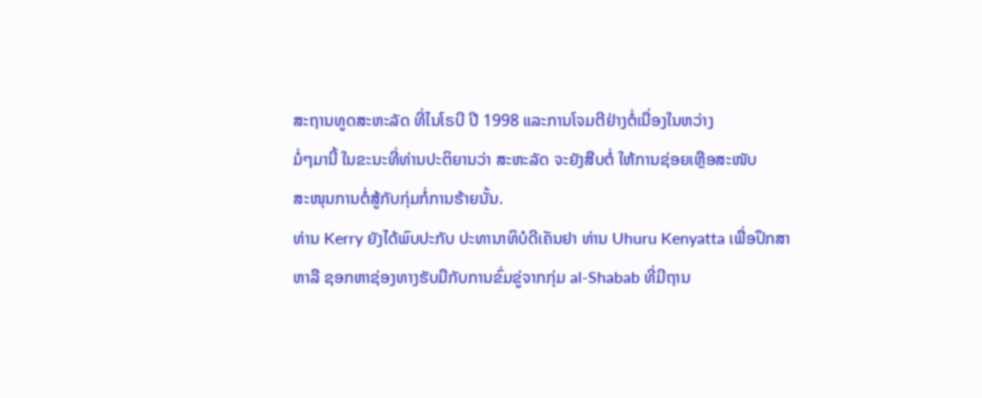ສະຖານທູດສະຫະລັດ ທີ່ໄນໂຣບີ ປີ 1998 ແລະການໂຈມຕີຢ່າງຕໍ່ເນື່ອງໃນຫວ່າງ
ມໍ່ໆມານີ້ ໃນຂະນະທີ່ທ່ານປະຕິຍານວ່າ ສະຫະລັດ ຈະຍັງສືບຕໍ່ ໃຫ້ການຊ່ອຍເຫຼືອສະໜັບ
ສະໜຸນການຕໍ່ສູ້ກັບກຸ່ມກໍ່ການຮ້າຍນັ້ນ.
ທ່ານ Kerry ຍັງໄດ້ພົບປະກັບ ປະທານາທິບໍດີເຄັນຢາ ທ່ານ Uhuru Kenyatta ເພື່ອປຶກສາ
ຫາລື ຊອກຫາຊ່ອງທາງຮັບມືກັບການຂົ່ມຂູ່ຈາກກຸ່ມ al-Shabab ທີ່ມີຖານ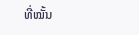ທີ່ໝັ້ນ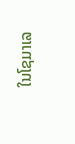ໃນໂຊມາເລ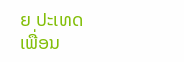ຍ ປະເທດເພື່ອນ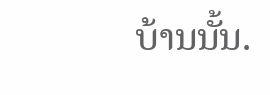ບ້ານນັ້ນ.